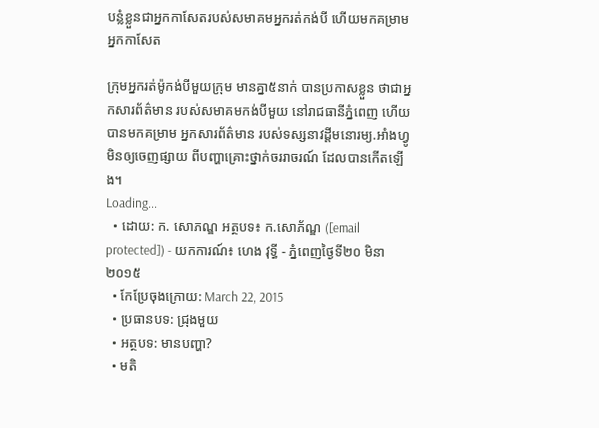បន្លំខ្លួនជាអ្នកកាសែតរបស់សមាគមអ្នករត់កង់បី ហើយមកគម្រាមអ្នកកាសែត

ក្រុមអ្នករត់ម៉ូកង់បីមួយក្រុម មានគ្នា៥នាក់ បានប្រកាសខ្លួន ថាជាអ្នកសារព័ត៌មាន របស់សមាគមកង់បីមួយ នៅរាជធានីភ្នំពេញ ហើយបានមកគម្រាម អ្នកសារព័ត៌មាន របស់ទស្សនាវដ្ដីមនោរម្យ.អាំងហ្វូមិនឲ្យចេញផ្សាយ ពីបញ្ហាគ្រោះថ្នាក់ចររាចរណ៍ ដែលបានកើតឡើង។
Loading...
  • ដោយ: ក. សោភណ្ឌ អត្ថបទ៖ ក.សោភ័ណ្ឌ ([email protected]) - យកការណ៍៖ ហេង វុទ្ធី - ភ្នំពេញថ្ងៃទី២០ មិនា ២០១៥
  • កែប្រែចុងក្រោយ: March 22, 2015
  • ប្រធានបទ: ជ្រុងមួយ
  • អត្ថបទ: មានបញ្ហា?
  • មតិ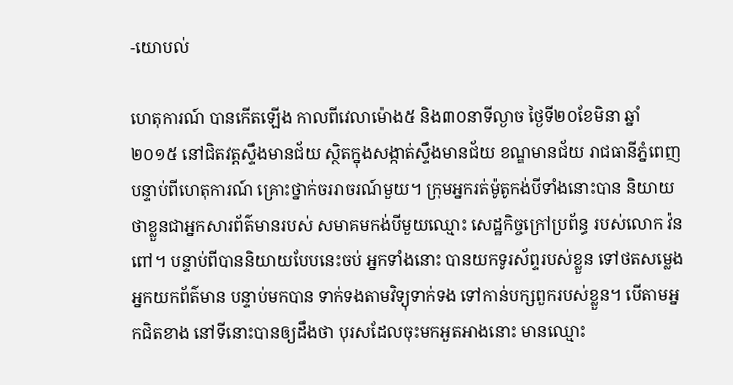-យោបល់

ហេតុការណ៍ បានកើតឡើង កាលពីវេលាម៉ោង៥ និង៣០នាទីល្ងាច ថ្ងៃទី២០ខែមិនា ឆ្នាំ២០១៥ នៅជិតវត្តស្ទឹងមានជ័យ ស្ថិតក្នុងសង្កាត់ស្ទឹងមានជ័យ ខណ្ឌមានជ័យ រាជធានីភ្នំពេញ បន្ទាប់ពីហេតុការណ៍ គ្រោះថ្នាក់ចររាចរណ៍មួយ។ ក្រុមអ្នករត់ម៉ូតូកង់បីទាំងនោះបាន និយាយថាខ្លួនជាអ្នកសារព័ត៌មានរបស់ សមាគមកង់បីមួយឈ្មោះ សេដ្ឋកិច្ចក្រៅប្រព័ន្ធ របស់លោក វ៉ន ពៅ។ បន្ទាប់ពីបាននិយាយបែបនេះចប់ អ្នកទាំងនោះ បានយកទូរស័ព្ទរបស់ខ្លួន ទៅថតសម្លេង អ្នកយកព័ត៌មាន បន្ទាប់មកបាន ទាក់ទងតាមវិទ្យុទាក់ទង ទៅកាន់បក្សពួករបស់ខ្លួន។ បើតាមអ្នកជិតខាង នៅទីនោះបានឲ្យដឹងថា បុរសដែលចុះមកអួតអាងនោះ មានឈ្មោះ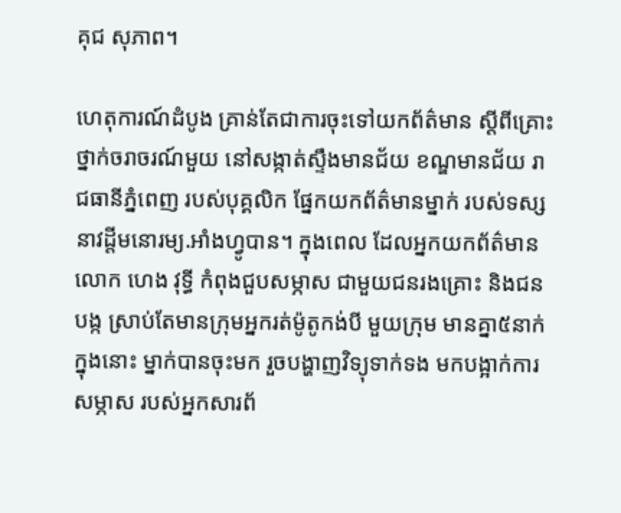គុជ សុភាព។

ហេតុការណ៍ដំបូង គ្រាន់តែជាការចុះទៅយកព័ត៌មាន ស្ដីពីគ្រោះថ្នាក់ចរាចរណ៍មួយ នៅសង្កាត់ស្ទឹងមានជ័យ ខណ្ឌមានជ័យ រាជធានីភ្នំពេញ របស់បុគ្គលិក ផ្នែកយកព័ត៌មានម្នាក់ របស់ទស្សនាវដ្តីមនោរម្យ.អាំងហ្វូបាន។ ក្នុងពេល ដែលអ្នកយកព័ត៌មាន លោក ហេង វុទ្ធី កំពុងជួបសម្ភាស ជាមួយជនរងគ្រោះ និងជនបង្ក ស្រាប់តែមានក្រុមអ្នករត់ម៉ូតូកង់បី មួយក្រុម មានគ្នា៥នាក់ ក្នុងនោះ ម្នាក់បានចុះមក រួចបង្ហាញវិទ្យុទាក់ទង មកបង្អាក់ការសម្ភាស របស់អ្នកសារព័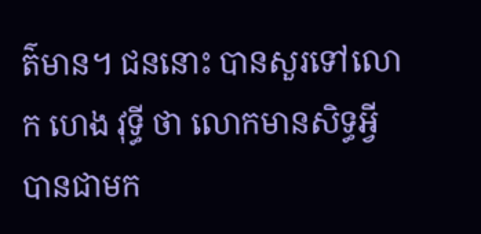ត៌មាន។ ជននោះ បានសួរទៅលោក ហេង វុទ្ធី ថា លោកមានសិទ្ធអ្វី បានជាមក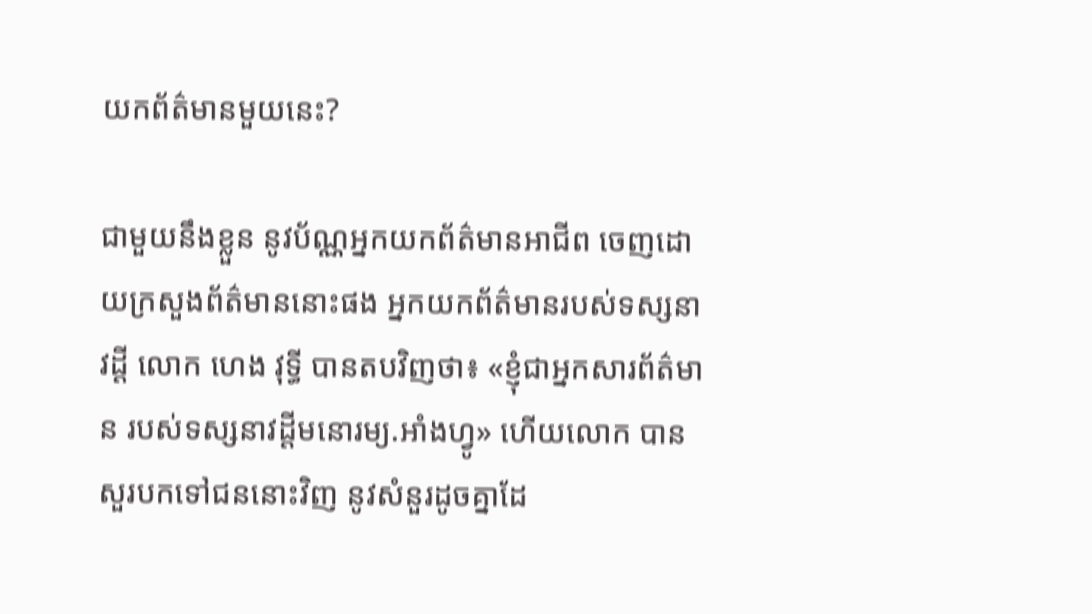យកព័ត៌មានមួយនេះ?

ជាមួយនឹងខ្លួន នូវប័ណ្ណអ្នកយកព័ត៌មានអាជីព ចេញដោយក្រសួងព័ត៌មាននោះផង អ្នកយកព័ត៌មានរបស់ទស្សនាវដ្ដី លោក ហេង វុទ្ធី បានតបវិញថា៖ «ខ្ញុំជាអ្នកសារព័ត៌មាន របស់ទស្សនាវដ្តីមនោរម្យ.អាំងហ្វូ» ហើយលោក បានសួរបកទៅជននោះវិញ នូវសំនួរដូចគ្នាដែ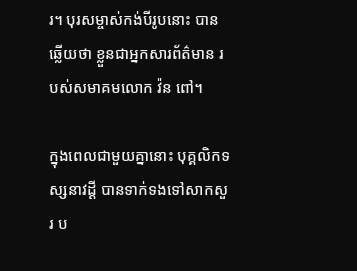រ។ បុរសម្ចាស់កង់បីរូបនោះ បានឆ្លើយថា ខ្លួនជាអ្នកសារព័ត៌មាន របស់សមាគមលោក វ៉ន ពៅ។

ក្នុងពេលជាមួយគ្នានោះ បុគ្គលិកទស្សនាវដ្តី បានទាក់ទងទៅសាកសួរ ប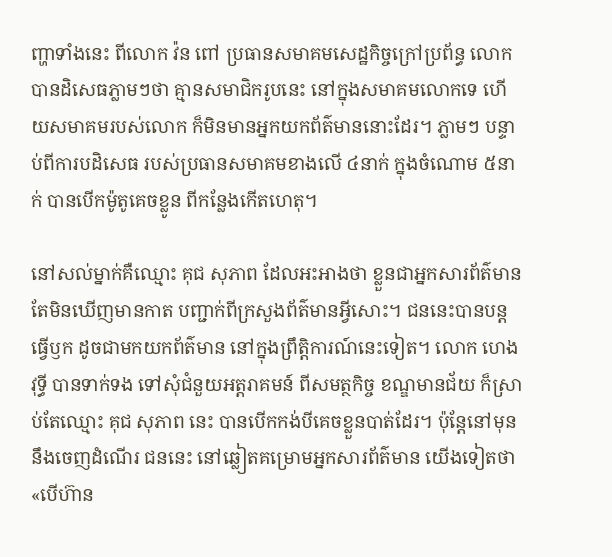ញ្ហាទាំងនេះ ពីលោក វ៉ន ពៅ ប្រធានសមាគមសេដ្ឋកិច្ចក្រៅប្រព័ន្ធ លោកបានដិសេធភ្លាមៗថា គ្មានសមាជិករូបនេះ នៅក្នុងសមាគមលោកទេ ហើយសមាគមរបស់លោក ក៏មិនមានអ្នកយកព័ត៌មាននោះដែរ។ ភ្លាមៗ បន្ទាប់ពីការបដិសេធ របស់ប្រធានសមាគមខាងលើ ៤នាក់ ក្នុងចំណោម ៥នាក់ បានបើកម៉ូតូគេចខ្លូន ពីកន្លែងកើតហេតុ។

នៅសល់ម្នាក់គឺឈ្មោះ គុជ សុភាព ដែលអះអាងថា ខ្លួនជាអ្នកសារព័ត៌មាន តែមិនឃើញមានកាត បញ្ជាក់ពីក្រសួងព័ត៌មានអ្វីសោះ។ ជននេះបានបន្តធ្វើឫក ដូចជាមកយកព័ត៌មាន នៅក្នុងព្រឹត្តិការណ៍នេះទៀត។ លោក ហេង វុទ្ធី បានទាក់ទង ទៅសុំជំនួយអត្តរាគមន៍ ពីសមត្ថកិច្ច ខណ្ឌមានជ័យ ក៏ស្រាប់តែឈ្មោះ គុជ សុភាព នេះ បានបើកកង់បីគេចខ្លួនបាត់ដែរ។ ប៉ុន្តែនៅមុននឹងចេញដំណើរ ជននេះ នៅឆ្លៀតគម្រោមអ្នកសារព័ត៌មាន យើងទៀតថា «បើហ៊ាន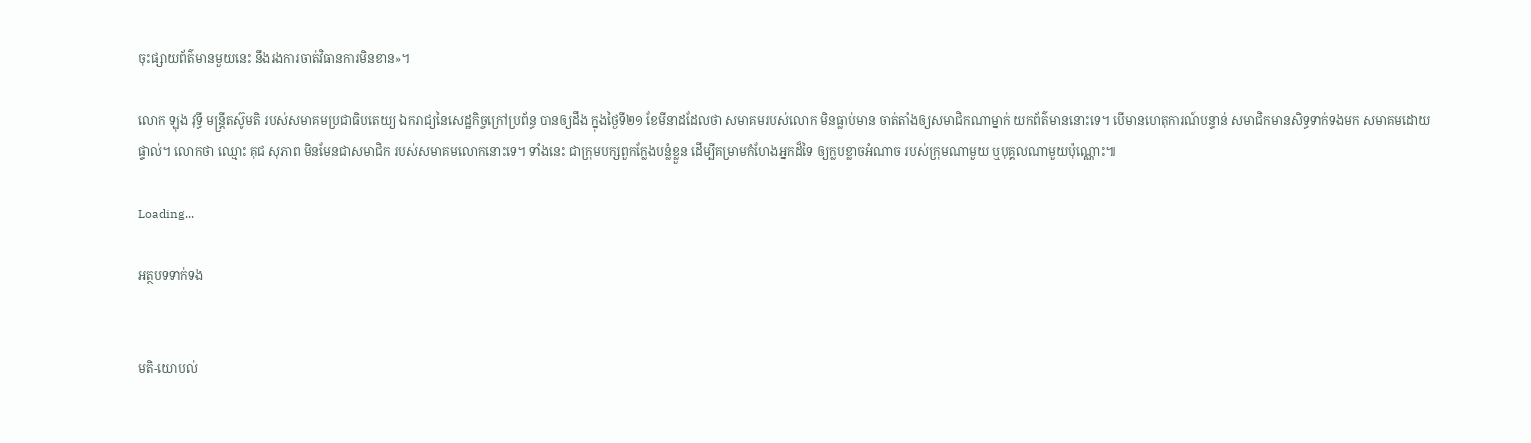ចុះផ្សាយព័ត៌មានមួយនេះ នឹងរងការចាត់វិធានការមិនខាន»។

លោក ឡុង វុទ្ធី មន្ត្រីតស៊ូមតិ របស់សមាគមប្រជាធិបតេយ្យ ឯករាជ្យនៃសេដ្ឋកិច្ចក្រៅប្រព័ន្ធ បានឲ្យដឹង ក្នុងថ្ងៃទី២១ ខែមីនាដដែលថា សមាគមរបស់លោក មិនធ្លាប់មាន ចាត់តាំងឲ្យសមាជិកណាម្នាក់ យកព័ត៌មាននោះទេ។ បើមានហេតុការណ៍បន្ទាន់ សមាជិកមានសិទ្ធទាក់ទងមក សមាគមដោយផ្ទាល់។ លោកថា ឈ្មោះ គុជ សុភាព មិនមែនជាសមាជិក របស់សមាគមលោកនោះទេ។ ទាំងនេះ ជាក្រុមបក្សពួកក្លែងបន្លំខ្លួន ដើម្បីគម្រាមកំហែងអ្នកដ៏ទៃ ឲ្យក្លបខ្លាចអំណាច របស់ក្រុមណាមួយ ឬបុគ្គលណាមួយប៉ុណ្ណោះ៕

Loading...

អត្ថបទទាក់ទង


មតិ-យោបល់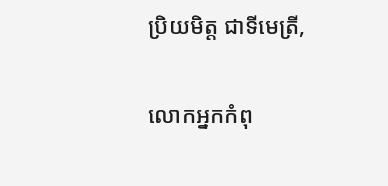ប្រិយមិត្ត ជាទីមេត្រី,

លោកអ្នកកំពុ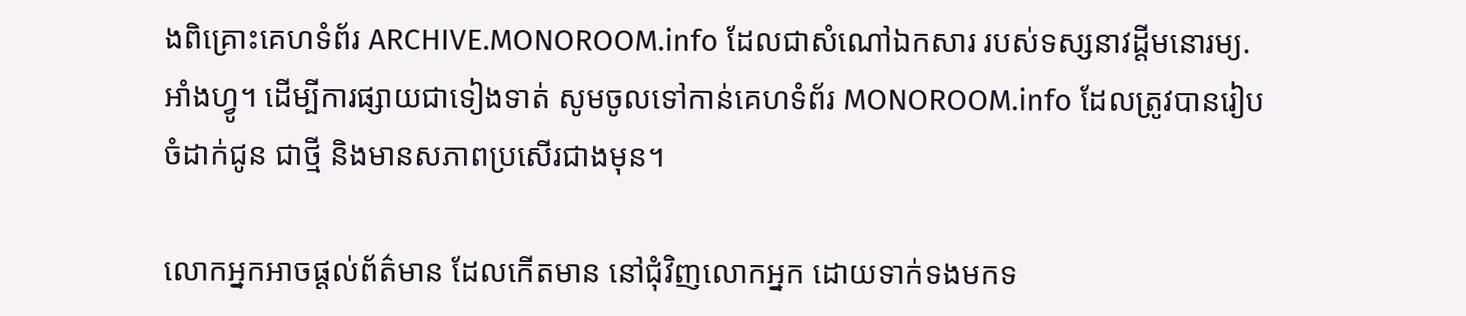ងពិគ្រោះគេហទំព័រ ARCHIVE.MONOROOM.info ដែលជាសំណៅឯកសារ របស់ទស្សនាវដ្ដីមនោរម្យ.អាំងហ្វូ។ ដើម្បីការផ្សាយជាទៀងទាត់ សូមចូលទៅកាន់គេហទំព័រ MONOROOM.info ដែលត្រូវបានរៀបចំដាក់ជូន ជាថ្មី និងមានសភាពប្រសើរជាងមុន។

លោកអ្នកអាចផ្ដល់ព័ត៌មាន ដែលកើតមាន នៅជុំវិញលោកអ្នក ដោយទាក់ទងមកទ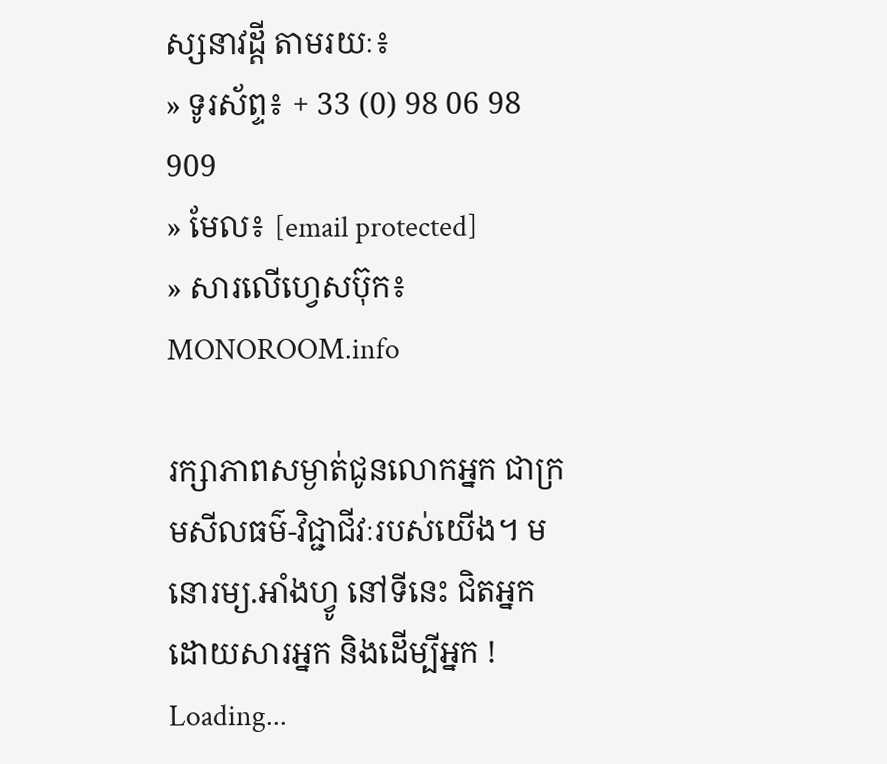ស្សនាវដ្ដី តាមរយៈ៖
» ទូរស័ព្ទ៖ + 33 (0) 98 06 98 909
» មែល៖ [email protected]
» សារលើហ្វេសប៊ុក៖ MONOROOM.info

រក្សាភាពសម្ងាត់ជូនលោកអ្នក ជាក្រមសីលធម៌-វិជ្ជាជីវៈរបស់យើង។ មនោរម្យ.អាំងហ្វូ នៅទីនេះ ជិតអ្នក ដោយសារអ្នក និងដើម្បីអ្នក !
Loading...